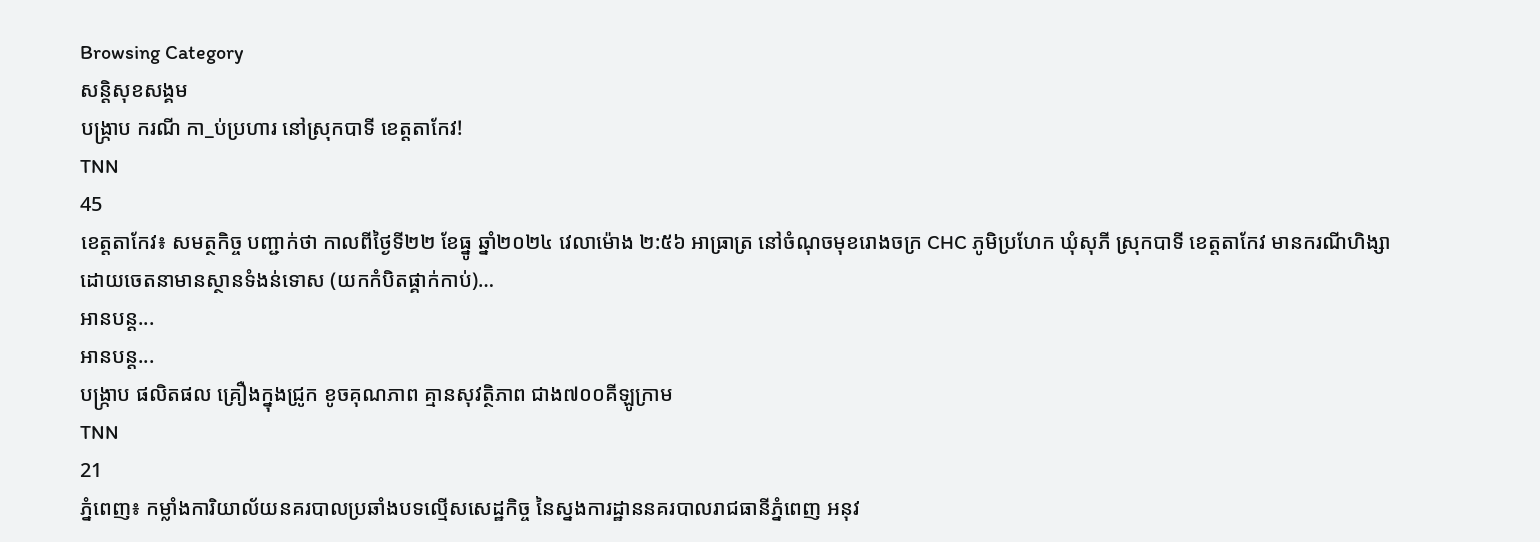Browsing Category
សន្តិសុខសង្គម
បង្ក្រាប ករណី កា_ប់ប្រហារ នៅស្រុកបាទី ខេត្តតាកែវ!
TNN
45
ខេត្តតាកែវ៖ សមត្ថកិច្ច បញ្ជាក់ថា កាលពីថ្ងៃទី២២ ខែធ្នូ ឆ្នាំ២០២៤ វេលាម៉ោង ២:៥៦ អាធ្រាត្រ នៅចំណុចមុខរោងចក្រ CHC ភូមិប្រហែក ឃុំសុភី ស្រុកបាទី ខេត្តតាកែវ មានករណីហិង្សា ដោយចេតនាមានស្ថានទំងន់ទោស (យកកំបិតផ្គាក់កាប់)…
អានបន្ត...
អានបន្ត...
បង្រ្កាប ផលិតផល គ្រឿងក្នុងជ្រូក ខូចគុណភាព គ្មានសុវត្ថិភាព ជាង៧០០គីឡូក្រាម
TNN
21
ភ្នំពេញ៖ កម្លាំងការិយាល័យនគរបាលប្រឆាំងបទល្មើសសេដ្ឋកិច្ច នៃស្នងការដ្ឋាននគរបាលរាជធានីភ្នំពេញ អនុវ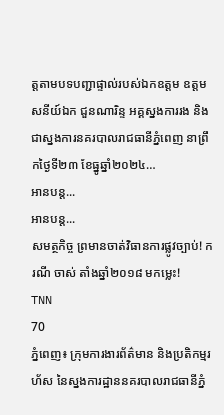ត្តតាមបទបញ្ជាផ្ទាល់របស់ឯកឧត្តម ឧត្តមសនីយ៍ឯក ជួនណារិន្ទ អគ្គស្នងការរង និងជាស្នងការនគរបាលរាជធានីភ្នំពេញ នាព្រឹកថ្ងៃទី២៣ ខែធ្នូឆ្នាំ២០២៤…
អានបន្ត...
អានបន្ត...
សមត្ថកិច្ច ព្រមានចាត់វិធានការផ្លូវច្បាប់! ករណី ចាស់ តាំងឆ្នាំ២០១៨ មកម្លេះ!
TNN
70
ភ្នំពេញ៖ ក្រុមការងារព័ត៌មាន និងប្រតិកម្មរហ័ស នៃស្នងការដ្ឋាននគរបាលរាជធានីភ្នំ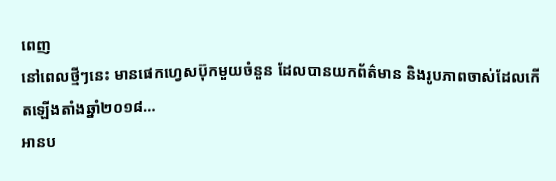ពេញ
នៅពេលថ្មីៗនេះ មានផេកហ្វេសប៊ុកមួយចំនួន ដែលបានយកព័ត៌មាន និងរូបភាពចាស់ដែលកើតឡើងតាំងឆ្នាំ២០១៨…
អានប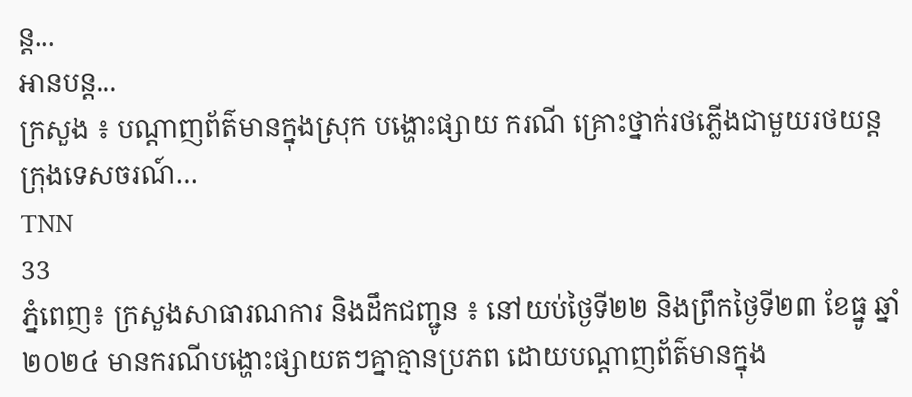ន្ត...
អានបន្ត...
ក្រសួង ៖ បណ្តាញព័ត៌មានក្នុងស្រុក បង្ហោះផ្សាយ ករណី គ្រោះថ្នាក់រថភ្លើងជាមួយរថយន្តក្រុងទេសចរណ៍…
TNN
33
ភ្នំពេញ៖ ក្រសួងសាធារណការ និងដឹកជញ្ជូន ៖ នៅយប់ថ្ងៃទី២២ និងព្រឹកថ្ងៃទី២៣ ខែធ្នូ ឆ្នាំ២០២៤ មានករណីបង្ហោះផ្សាយតៗគ្នាគ្មានប្រភព ដោយបណ្តាញព័ត៌មានក្នុង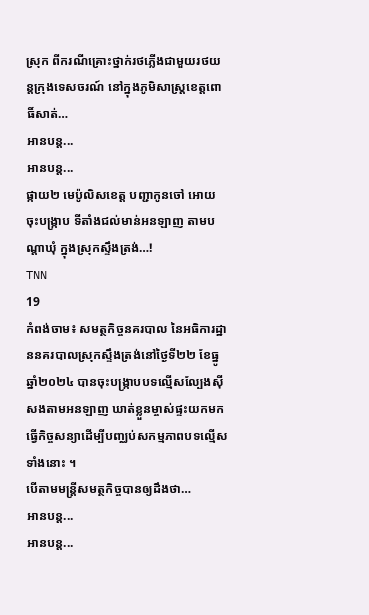ស្រុក ពីករណីគ្រោះថ្នាក់រថភ្លើងជាមួយរថយន្តក្រុងទេសចរណ៍ នៅក្នុងភូមិសាស្ត្រខេត្តពោធិ៍សាត់…
អានបន្ត...
អានបន្ត...
ផ្កាយ២ មេប៉ូលិសខេត្ត បញ្ជាកូនចៅ អោយចុះបង្ក្រាប ទីតាំងជល់មាន់អនឡាញ តាមបណ្តាឃុំ ក្នុងស្រុកស្ទឹងត្រង់…!
TNN
19
កំពង់ចាម៖ សមត្ថកិច្ចនគរបាល នៃអធិការដ្ឋាននគរបាលស្រុកស្ទឹងត្រង់នៅថ្ងៃទី២២ ខែធ្នូ ឆ្នាំ២០២៤ បានចុះបង្ក្រាបបទល្មើសល្បែងស៊ីសងតាមអនឡាញ ឃាត់ខ្លួនម្ចាស់ផ្ទះយកមកធ្វើកិច្ចសន្យាដើម្បីបញ្ឈប់សកម្មភាពបទល្មើសទាំងនោះ ។
បើតាមមន្ត្រីសមត្ថកិច្ចបានឲ្យដឹងថា…
អានបន្ត...
អានបន្ត...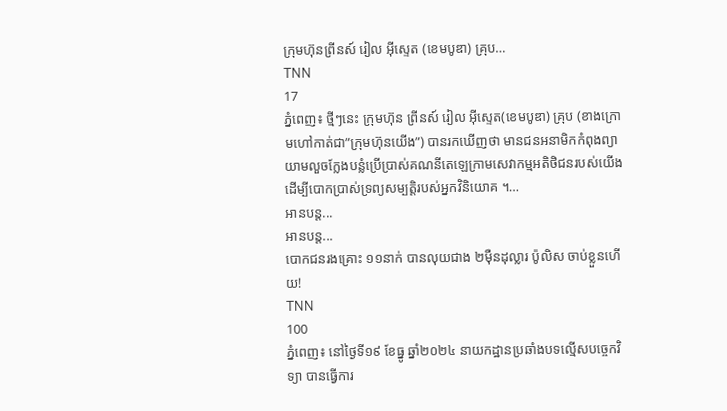ក្រុមហ៊ុនព្រីនស៍ រៀល អ៊ីស្ទេត (ខេមបូឌា) គ្រុប…
TNN
17
ភ្នំពេញ៖ ថ្មីៗនេះ ក្រុមហ៊ុន ព្រីនស៍ រៀល អ៊ីស្ទេត(ខេមបូឌា) គ្រុប (ខាងក្រោមហៅកាត់ជា”ក្រុមហ៊ុនយើង”) បានរកឃើញថា មានជនអនាមិកកំពុងព្យាយាមលួចក្លែងបន្លំប្រើប្រាស់គណនីតេឡេក្រាមសេវាកម្មអតិថិជនរបស់យើង ដើម្បីបោកប្រាស់ទ្រព្យសម្បត្តិរបស់អ្នកវិនិយោគ ។…
អានបន្ត...
អានបន្ត...
បោកជនរងគ្រោះ ១១នាក់ បានលុយជាង ២ម៉ឺនដុល្លារ ប៉ូលិស ចាប់ខ្លួនហើយ!
TNN
100
ភ្នំពេញ៖ នៅថ្ងៃទី១៩ ខែធ្នូ ឆ្នាំ២០២៤ នាយកដ្ឋានប្រឆាំងបទល្មើសបច្ចេកវិទ្យា បានធ្វើការ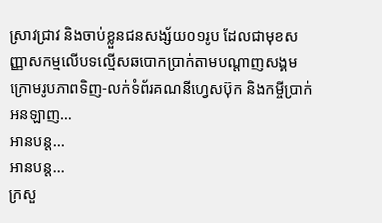ស្រាវជ្រាវ និងចាប់ខ្លួនជនសង្ស័យ០១រូប ដែលជាមុខសញ្ញាសកម្មលើបទល្មើសឆបោកប្រាក់តាមបណ្ដាញសង្គម ក្រោមរូបភាពទិញ-លក់ទំព័រគណនីហ្វេសប៊ុក និងកម្ចីប្រាក់អនឡាញ…
អានបន្ត...
អានបន្ត...
ក្រសួ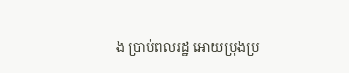ង ប្រាប់ពលរដ្ឋ អោយប្រុងប្រ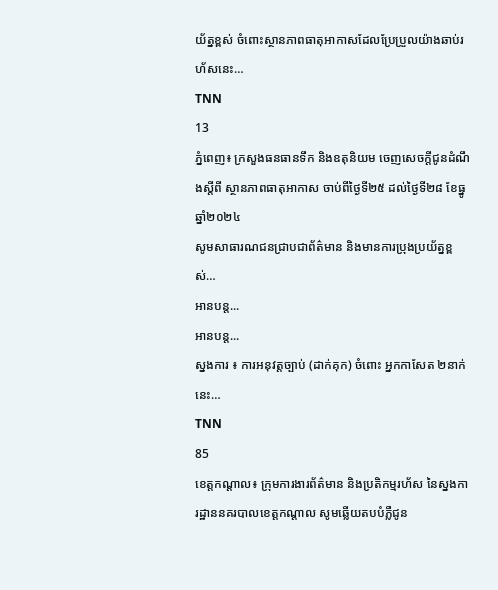យ័ត្នខ្ពស់ ចំពោះស្ថានភាពធាតុអាកាសដែលប្រែប្រួលយ៉ាងឆាប់រហ័សនេះ…
TNN
13
ភ្នំពេញ៖ ក្រសួងធនធានទឹក និងឧតុនិយម ចេញសេចក្តីជូនដំណឹងស្តីពី ស្ថានភាពធាតុអាកាស ចាប់ពីថ្ងៃទី២៥ ដល់ថ្ងៃទី២៨ ខែធ្នូ ឆ្នាំ២០២៤
សូមសាធារណជនជ្រាបជាព័ត៌មាន និងមានការប្រុងប្រយ័ត្នខ្ពស់…
អានបន្ត...
អានបន្ត...
ស្នងការ ៖ ការអនុវត្តច្បាប់ (ដាក់គុក) ចំពោះ អ្នកកាសែត ២នាក់នេះ…
TNN
85
ខេត្តកណ្តាល៖ ក្រុមការងារព័ត៌មាន និងប្រតិកម្មរហ័ស នៃស្នងការដ្ឋាននគរបាលខេត្តកណ្តាល សូមឆ្លើយតបបំភ្លឺជូន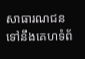សាធារណជនទៅនឹងគេហទំព័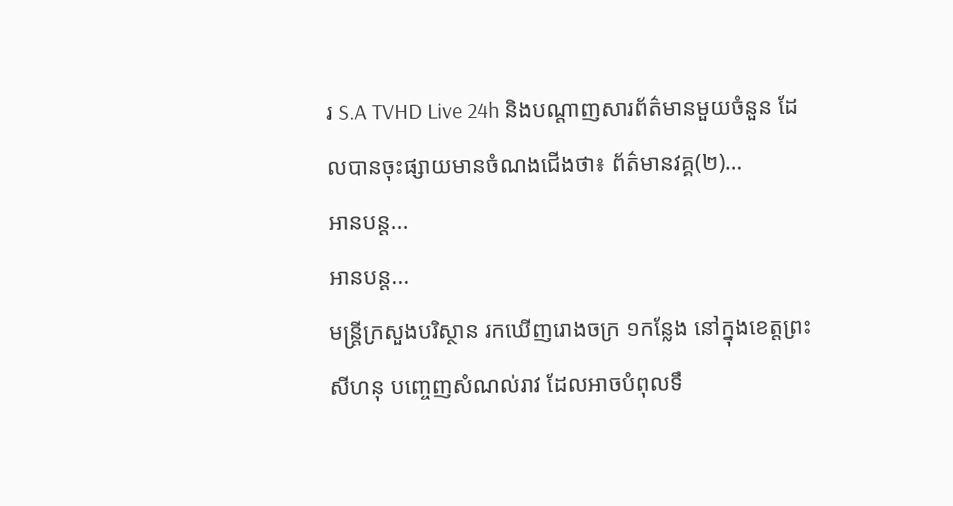រ S.A TVHD Live 24h និងបណ្តាញសារព័ត៌មានមួយចំនួន ដែលបានចុះផ្សាយមានចំណងជើងថា៖ ព័ត៌មានវគ្គ(២)…
អានបន្ត...
អានបន្ត...
មន្រ្តីក្រសួងបរិស្ថាន រកឃើញរោងចក្រ ១កន្លែង នៅក្នុងខេត្តព្រះសីហនុ បញ្ចេញសំណល់រាវ ដែលអាចបំពុលទឹ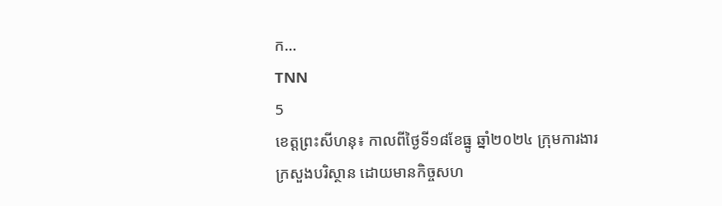ក…
TNN
5
ខេត្តព្រះសីហនុ៖ កាលពីថ្ងៃទី១៨ខែធ្នូ ឆ្នាំ២០២៤ ក្រុមការងារក្រសួងបរិស្ថាន ដោយមានកិច្ចសហ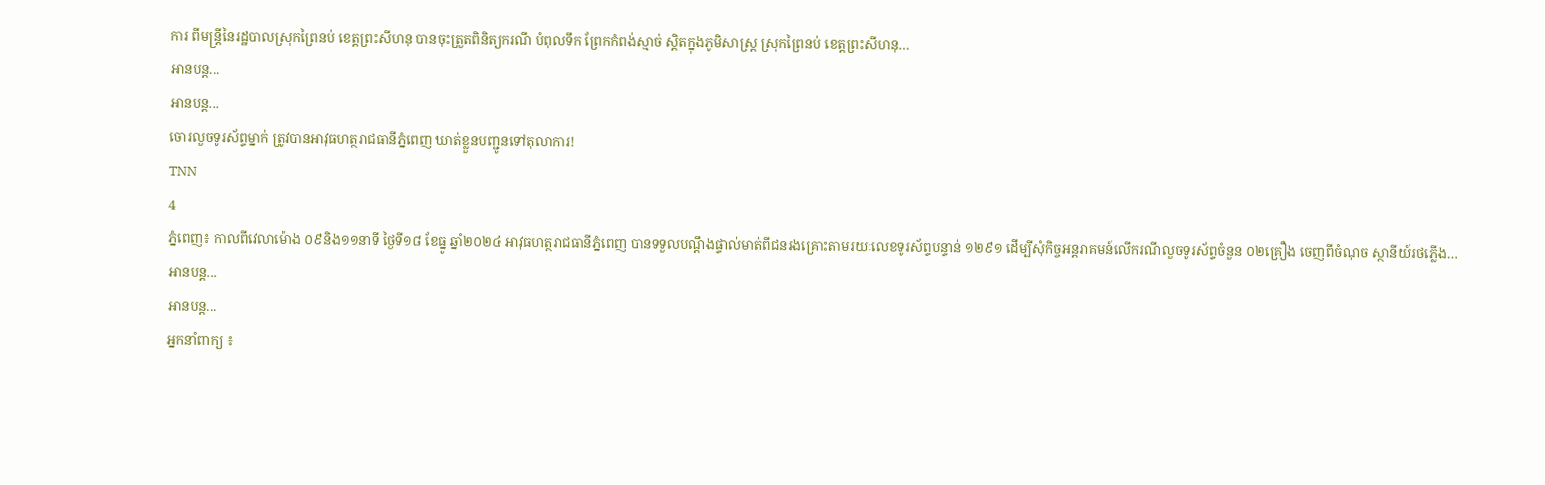ការ ពីមន្រ្តីនៃរដ្ឋបាលស្រុកព្រៃនប់ ខេត្តព្រះសីហនុ បានចុះត្រួតពិនិត្យករណី បំពុលទឹក ព្រែកកំពង់ស្មាច់ ស្តិតក្នុងភូមិសាស្រ្ត ស្រុកព្រៃនប់ ខេត្តព្រះសីហនុ…
អានបន្ត...
អានបន្ត...
ចោរលួចទូរស័ព្ទម្នាក់ ត្រូវបានអាវុធហត្ថរាជធានីភ្នំពេញ ឃាត់ខ្លួនបញ្ជូនទៅតុលាការ!
TNN
4
ភ្នំពេញ៖ កាលពីវេលាម៉ោង ០៩និង១១នាទី ថ្ងៃទី១៨ ខែធ្នូ ឆ្នាំ២០២៤ អាវុធហត្ថរាជធានីភ្នំពេញ បានទទួលបណ្តឹងផ្ទាល់មាត់ពីជនរងគ្រោះតាមរយៈលេខទូរស័ព្ទបន្ទាន់ ១២៩១ ដើម្បីសុំកិច្ចអន្តរាគមន៍លើករណីលួចទូរស័ព្ទចំនួន ០២គ្រឿង ចេញពីចំណុច ស្ថានីយ៍រថភ្លើង…
អានបន្ត...
អានបន្ត...
អ្នកនាំពាក្យ ៖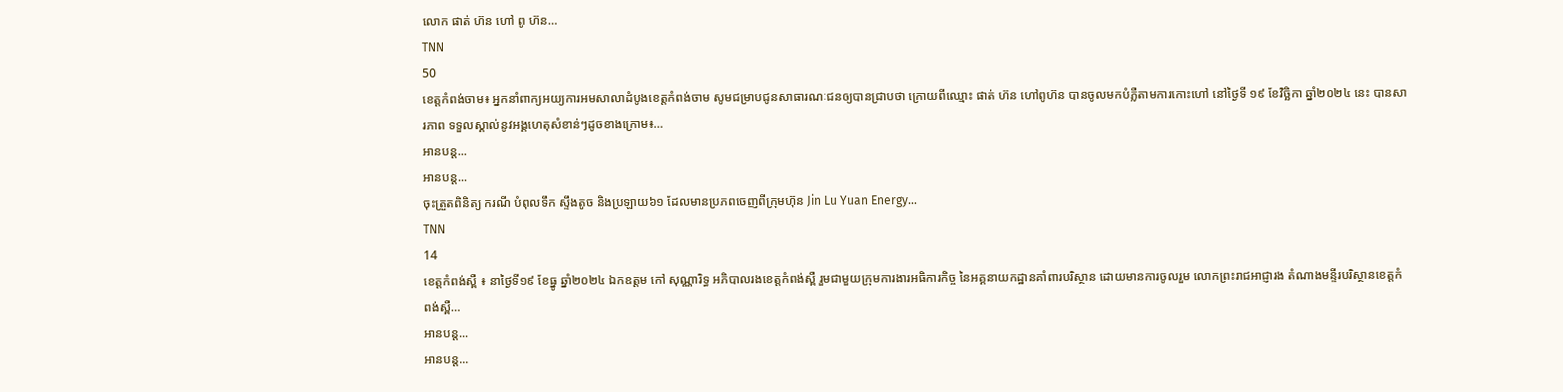លោក ផាត់ ហ៊ន ហៅ ពូ ហ៊ន…
TNN
50
ខេត្តកំពង់ចាម៖ អ្នកនាំពាក្យអយ្យការអមសាលាដំបូងខេត្តកំពង់ចាម សូមជម្រាបជូនសាធារណៈជនឲ្យបានជ្រាបថា ក្រោយពីឈ្មោះ ផាត់ ហ៊ន ហៅពូហ៊ន បានចូលមកបំភ្លឺតាមការកោះហៅ នៅថ្ងៃទី ១៩ ខែវិច្ឆិកា ឆ្នាំ២០២៤ នេះ បានសារភាព ទទួលស្គាល់នូវអង្គហេតុសំខាន់ៗដូចខាងក្រោម៖…
អានបន្ត...
អានបន្ត...
ចុះត្រួតពិនិត្យ ករណី បំពុលទឹក ស្ទឹងតូច និងប្រឡាយ៦១ ដែលមានប្រភពចេញពីក្រុមហ៊ុន Jin Lu Yuan Energy…
TNN
14
ខេត្តកំពង់ស្ពឺ ៖ នាថ្ងៃទី១៩ ខែធ្នូ ឆ្នាំ២០២៤ ឯកឧត្តម កៅ សុណ្ណារិទ្ធ អភិបាលរងខេត្តកំពង់ស្ពឺ រួមជាមួយក្រុមការងារអធិការកិច្ច នៃអគ្គនាយកដ្ឋានគាំពារបរិស្ថាន ដោយមានការចូលរួម លោកព្រះរាជអាជ្ញារង តំណាងមន្ទីរបរិស្ថានខេត្តកំពង់ស្ពឺ…
អានបន្ត...
អានបន្ត...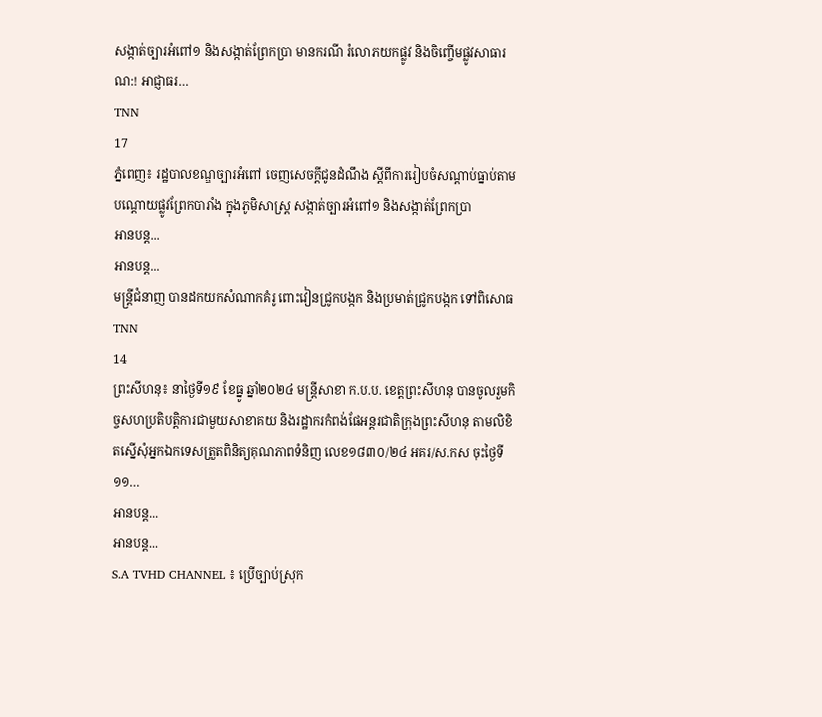សង្កាត់ច្បារអំពៅ១ និងសង្កាត់ព្រែកប្រា មានករណី រំលោភយកផ្លូវ និងចិញ្ចើមផ្លូវសាធារណ:! អាជ្ញាធរ…
TNN
17
ភ្នំពេញ៖ រដ្ឋបាលខណ្ឌច្បារអំពៅ ចេញសេចក្តីជូនដំណឹង ស្តីពីការរៀបចំសណ្តាប់ធ្នាប់តាមបណ្តោយផ្លូវព្រែកបារាំង ក្នុងភូមិសាស្ត្រ សង្កាត់ច្បារអំពៅ១ និងសង្កាត់ព្រែកប្រា
អានបន្ត...
អានបន្ត...
មន្រ្តីជំនាញ បានដកយកសំណាកគំរូ ពោះវៀនជ្រូកបង្កក និងប្រមាត់ជ្រូកបង្កក ទៅពិសោធ
TNN
14
ព្រះសីហនុ៖ នាថ្ងៃទី១៩ ខែធ្នូ ឆ្នាំ២០២៤ មន្រ្តីសាខា ក.ប.ប. ខេត្តព្រះសីហនុ បានចូលរួមកិច្ចសហប្រតិបត្តិការជាមួយសាខាគយ និងរដ្ឋាករកំពង់ផែអន្តរជាតិក្រុងព្រះសីហនុ តាមលិខិតស្នើសុំអ្នកឯកទេសត្រួតពិនិត្យគុណភាពទំនិញ លេខ១៨៣០/២៤ អគរ/ស.កស ចុះថ្ងៃទី១១…
អានបន្ត...
អានបន្ត...
S.A TVHD CHANNEL ៖ ប្រើច្បាប់ស្រុក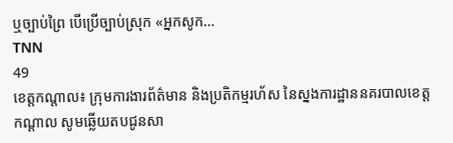ឬច្បាប់ព្រៃ បើប្រើច្បាប់ស្រុក «អ្នកសូក…
TNN
49
ខេត្តកណ្តាល៖ ក្រុមការងារព័ត៌មាន និងប្រតិកម្មរហ័ស នៃស្នងការដ្ឋាននគរបាលខេត្តកណ្តាល សូមឆ្លើយតបជូនសា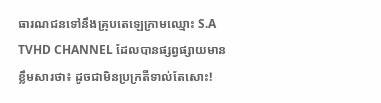ធារណជនទៅនឹងគ្រុបតេឡេក្រាមឈ្មោះ S.A TVHD CHANNEL ដែលបានផ្សព្វផ្សាយមានខ្លឹមសារថា៖ ដូចជាមិនប្រក្រតីទាល់តែសោះ!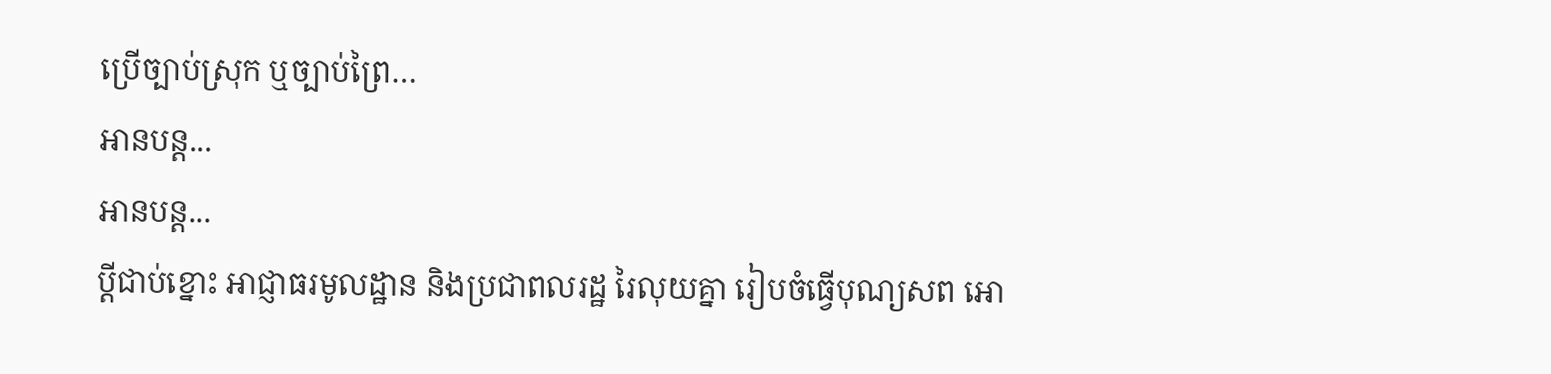ប្រើច្បាប់ស្រុក ឬច្បាប់ព្រៃ…
អានបន្ត...
អានបន្ត...
ប្តីជាប់ខ្នោះ អាជ្ញាធរមូលដ្ឋាន និងប្រជាពលរដ្ឋ រៃលុយគ្នា រៀបចំធ្វើបុណ្យសព អោ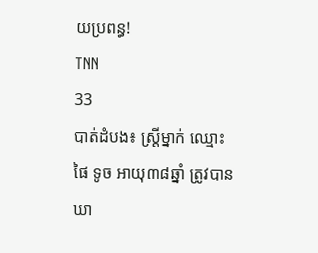យប្រពន្ធ!
TNN
33
បាត់ដំបង៖ ស្ត្រីម្នាក់ ឈ្មោះ ផៃ ទូច អាយុ៣៨ឆ្នាំ ត្រូវបាន ឃា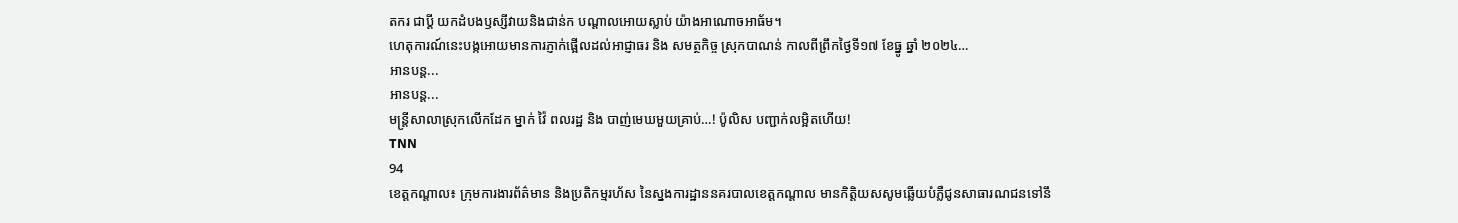តករ ជាប្តី យកដំបងឫស្សីវាយនិងជាន់ក បណ្តាលអោយស្លាប់ យ៉ាងអាណោចអាធ័ម។
ហេតុការណ៍នេះបង្កអោយមានការភ្ញាក់ផ្អើលដល់អាជ្ញាធរ និង សមត្ថកិច្ច ស្រុកបាណន់ កាលពីព្រឹកថ្ងៃទី១៧ ខែធ្នូ ឆ្នាំ ២០២៤…
អានបន្ត...
អានបន្ត...
មន្ត្រីសាលាស្រុកលើកដែក ម្នាក់ វ៉ៃ ពលរដ្ឋ និង បាញ់មេឃមួយគ្រាប់…! ប៉ូលិស បញ្ជាក់លម្អិតហើយ!
TNN
94
ខេត្តកណ្តាល៖ ក្រុមការងារព័ត៌មាន និងប្រតិកម្មរហ័ស នៃស្នងការដ្ឋាននគរបាលខេត្តកណ្តាល មានកិត្តិយសសូមឆ្លើយបំភ្លឺជូនសាធារណជនទៅនឹ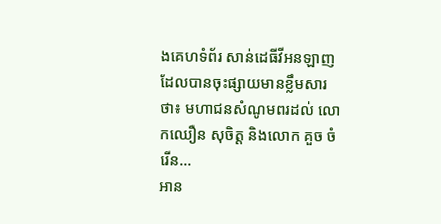ងគេហទំព័រ សាន់ដេធីវីអនឡាញ ដែលបានចុះផ្សាយមានខ្លឹមសារថា៖ មហាជនសំណូមពរដល់ លោកឈឿន សុចិត្ត និងលោក គួច ចំរើន…
អាន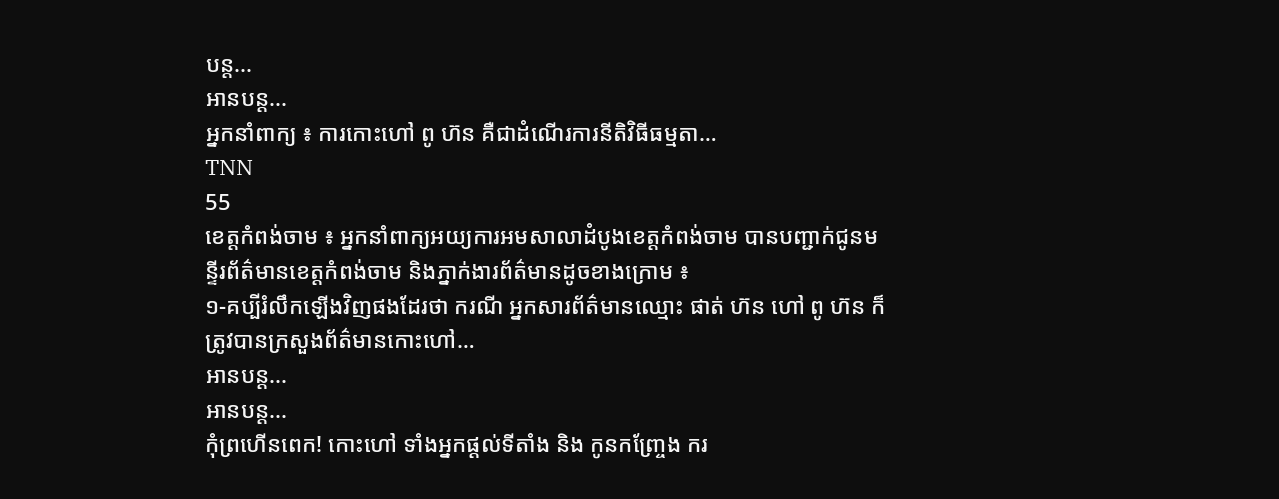បន្ត...
អានបន្ត...
អ្នកនាំពាក្យ ៖ ការកោះហៅ ពូ ហ៊ន គឺជាដំណើរការនីតិវិធីធម្មតា…
TNN
55
ខេត្តកំពង់ចាម ៖ អ្នកនាំពាក្យអយ្យការអមសាលាដំបូងខេត្តកំពង់ចាម បានបញ្ជាក់ជូនមន្ទីរព័ត៌មានខេត្តកំពង់ចាម និងភ្នាក់ងារព័ត៌មានដូចខាងក្រោម ៖
១-គប្បីរំលឹកឡើងវិញផងដែរថា ករណី អ្នកសារព័ត៌មានឈ្មោះ ផាត់ ហ៊ន ហៅ ពូ ហ៊ន ក៏ត្រូវបានក្រសួងព័ត៌មានកោះហៅ…
អានបន្ត...
អានបន្ត...
កុំព្រហើនពេក! កោះហៅ ទាំងអ្នកផ្តល់ទីតាំង និង កូនកញ្ច្រែង ករ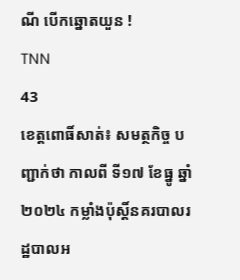ណី បើកឆ្នោតយួន !
TNN
43
ខេត្តពោធិ៍សាត់៖ សមត្ថកិច្ច បញ្ជាក់ថា កាលពី ទី១៧ ខែធ្នូ ឆ្នាំ២០២៤ កម្លាំងប៉ុស្តិ៍នគរបាលរដ្ឋបាលអ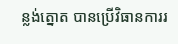ន្លង់ត្នោត បានប្រេីវិធានការរ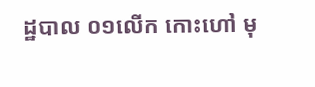ដ្ឋបាល ០១លេីក កោះហៅ មុ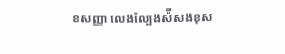ខសញ្ញា លេងល្បែងស៉ីសងខុស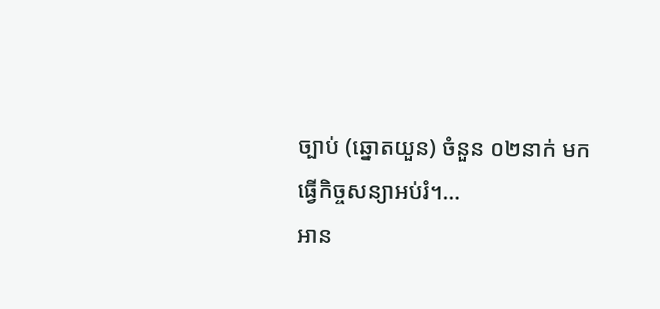ច្បាប់ (ឆ្នោតយួន) ចំនួន ០២នាក់ មកធ្វេីកិច្ចសន្យាអប់រំ។…
អាន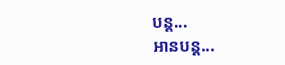បន្ត...
អានបន្ត...